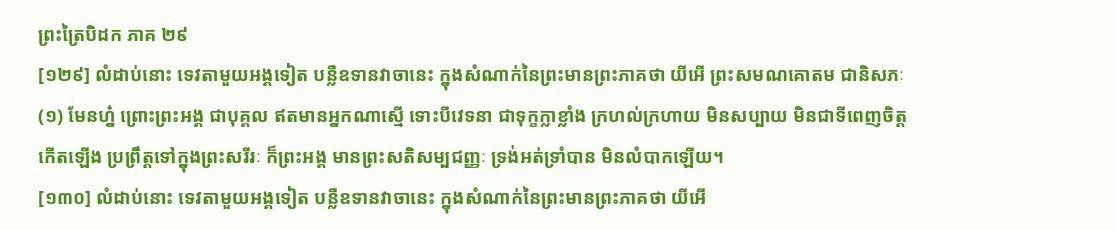ព្រះត្រៃបិដក ភាគ ២៩
[១២៩] លំដាប់នោះ ទេវតាមួយអង្គទៀត បន្លឺឧទានវាចានេះ ក្នុងសំណាក់នៃព្រះមានព្រះភាគថា យីអើ ព្រះសមណគោតម ជានិសភៈ
(១) មែនហ្ន៎ ព្រោះព្រះអង្គ ជាបុគ្គល ឥតមានអ្នកណាស្មើ ទោះបីវេទនា ជាទុក្ខក្លាខ្លាំង ក្រហល់ក្រហាយ មិនសប្បាយ មិនជាទីពេញចិត្ត កើតឡើង ប្រព្រឹត្តទៅក្នុងព្រះសរីរៈ ក៏ព្រះអង្គ មានព្រះសតិសម្បជញ្ញៈ ទ្រង់អត់ទ្រាំបាន មិនលំបាកឡើយ។
[១៣០] លំដាប់នោះ ទេវតាមួយអង្គទៀត បន្លឺឧទានវាចានេះ ក្នុងសំណាក់នៃព្រះមានព្រះភាគថា យីអើ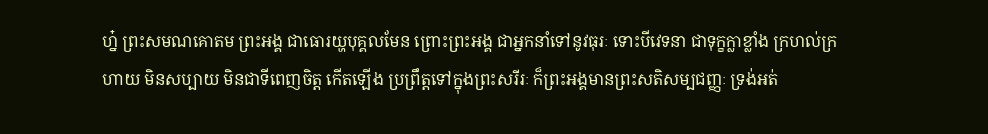ហ្ន៎ ព្រះសមណគោតម ព្រះអង្គ ជាធោរយ្ហបុគ្គលមែន ព្រោះព្រះអង្គ ជាអ្នកនាំទៅនូវធុរៈ ទោះបីវេទនា ជាទុក្ខក្លាខ្លាំង ក្រហល់ក្រហាយ មិនសប្បាយ មិនជាទីពេញចិត្ត កើតឡើង ប្រព្រឹត្តទៅក្នុងព្រះសរីរៈ ក៏ព្រះអង្គមានព្រះសតិសម្បជញ្ញៈ ទ្រង់អត់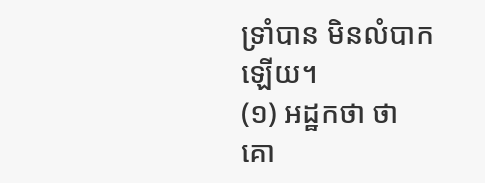ទ្រាំបាន មិនលំបាកឡើយ។
(១) អដ្ឋកថា ថា គោ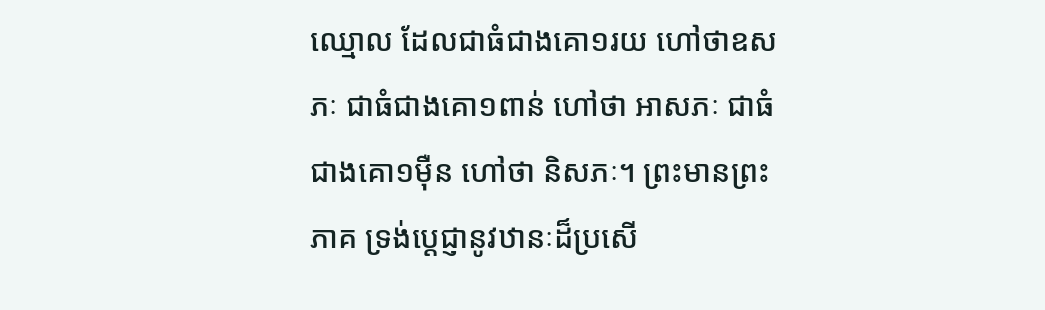ឈ្មោល ដែលជាធំជាងគោ១រយ ហៅថាឧសភៈ ជាធំជាងគោ១ពាន់ ហៅថា អាសភៈ ជាធំជាងគោ១ម៉ឺន ហៅថា និសភៈ។ ព្រះមានព្រះភាគ ទ្រង់ប្តេជ្ញានូវឋានៈដ៏ប្រសើ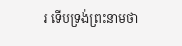រ ទើបទ្រង់ព្រះនាមថា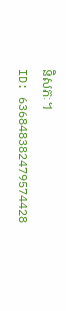និសភៈ។
ID: 636848382479574428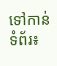ទៅកាន់ទំព័រ៖